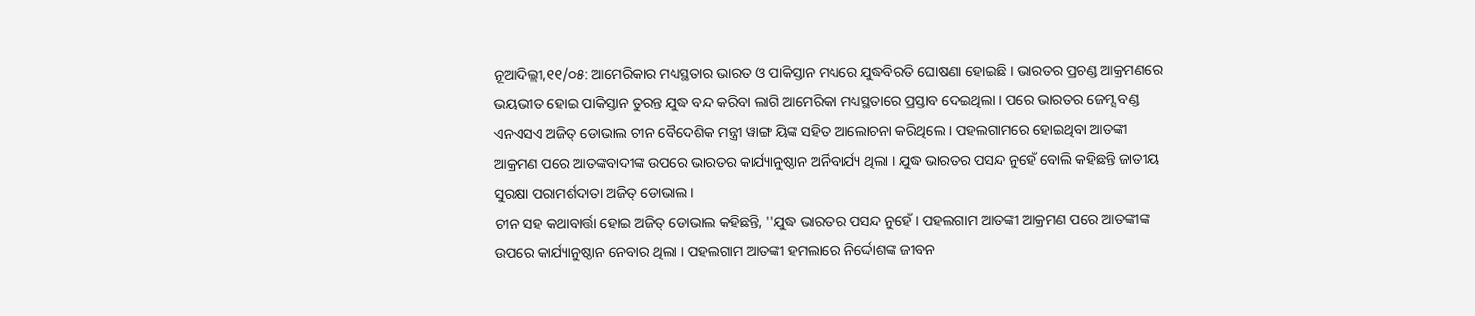ନୂଆଦିଲ୍ଲୀ,୧୧/୦୫: ଆମେରିକାର ମଧ୍ୟସ୍ଥତାର ଭାରତ ଓ ପାକିସ୍ତାନ ମଧ୍ୟରେ ଯୁଦ୍ଧବିରତି ଘୋଷଣା ହୋଇଛି । ଭାରତର ପ୍ରଚଣ୍ଡ ଆକ୍ରମଣରେ ଭୟଭୀତ ହୋଇ ପାକିସ୍ତାନ ତୁରନ୍ତ ଯୁଦ୍ଧ ବନ୍ଦ କରିବା ଲାଗି ଆମେରିକା ମଧ୍ୟସ୍ଥତାରେ ପ୍ରସ୍ତାବ ଦେଇଥିଲା । ପରେ ଭାରତର ଜେମ୍ସ ବଣ୍ଡ ଏନଏସଏ ଅଜିତ୍ ଡୋଭାଲ ଚୀନ ବୈଦେଶିକ ମନ୍ତ୍ରୀ ୱାଙ୍ଗ ୟିଙ୍କ ସହିତ ଆଲୋଚନା କରିଥିଲେ । ପହଲଗାମରେ ହୋଇଥିବା ଆତଙ୍କୀ ଆକ୍ରମଣ ପରେ ଆତଙ୍କବାଦୀଙ୍କ ଉପରେ ଭାରତର କାର୍ଯ୍ୟାନୁଷ୍ଠାନ ଅର୍ନିବାର୍ଯ୍ୟ ଥିଲା । ଯୁଦ୍ଧ ଭାରତର ପସନ୍ଦ ନୁହେଁ ବୋଲି କହିଛନ୍ତି ଜାତୀୟ ସୁରକ୍ଷା ପରାମର୍ଶଦାତା ଅଜିତ୍ ଡୋଭାଲ ।
ଚୀନ ସହ କଥାବାର୍ତ୍ତା ହୋଇ ଅଜିତ୍ ଡୋଭାଲ କହିଛନ୍ତି, ''ଯୁଦ୍ଧ ଭାରତର ପସନ୍ଦ ନୁହେଁ । ପହଲଗାମ ଆତଙ୍କୀ ଆକ୍ରମଣ ପରେ ଆତଙ୍କୀଙ୍କ ଉପରେ କାର୍ଯ୍ୟାନୁଷ୍ଠାନ ନେବାର ଥିଲା । ପହଲଗାମ ଆତଙ୍କୀ ହମଲାରେ ନିର୍ଦ୍ଦୋଶଙ୍କ ଜୀବନ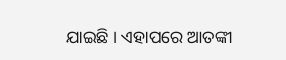ଯାଇଛି । ଏହାପରେ ଆତଙ୍କୀ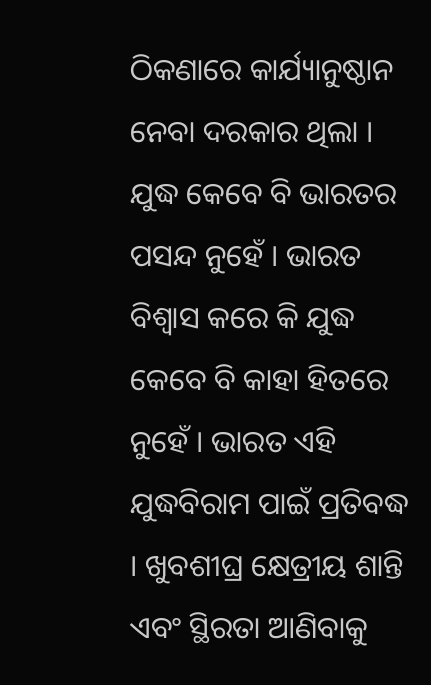ଠିକଣାରେ କାର୍ଯ୍ୟାନୁଷ୍ଠାନ ନେବା ଦରକାର ଥିଲା । ଯୁଦ୍ଧ କେବେ ବି ଭାରତର ପସନ୍ଦ ନୁହେଁ । ଭାରତ ବିଶ୍ୱାସ କରେ କି ଯୁଦ୍ଧ କେବେ ବି କାହା ହିତରେ ନୁହେଁ । ଭାରତ ଏହି ଯୁଦ୍ଧବିରାମ ପାଇଁ ପ୍ରତିବଦ୍ଧ । ଖୁବଶୀଘ୍ର କ୍ଷେତ୍ରୀୟ ଶାନ୍ତି ଏବଂ ସ୍ଥିରତା ଆଣିବାକୁ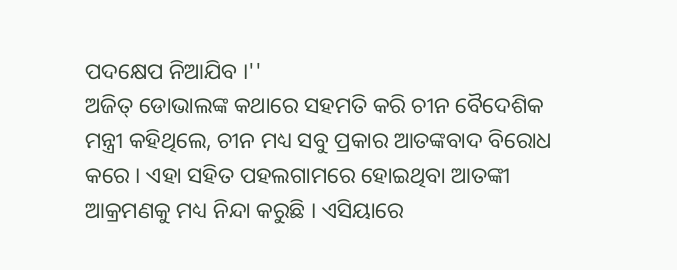ପଦକ୍ଷେପ ନିଆଯିବ ।''
ଅଜିତ୍ ଡୋଭାଲଙ୍କ କଥାରେ ସହମତି କରି ଚୀନ ବୈଦେଶିକ ମନ୍ତ୍ରୀ କହିଥିଲେ, ଚୀନ ମଧ୍ୟ ସବୁ ପ୍ରକାର ଆତଙ୍କବାଦ ବିରୋଧ କରେ । ଏହା ସହିତ ପହଲଗାମରେ ହୋଇଥିବା ଆତଙ୍କୀ ଆକ୍ରମଣକୁ ମଧ୍ୟ ନିନ୍ଦା କରୁଛି । ଏସିୟାରେ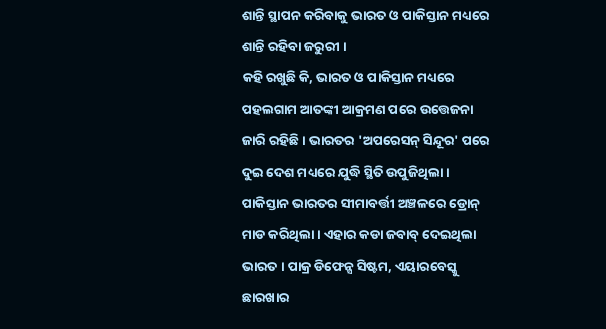ଶାନ୍ତି ସ୍ଥାପନ କରିବାକୁ ଭାରତ ଓ ପାକିସ୍ତାନ ମଧ୍ୟରେ ଶାନ୍ତି ରହିବା ଜରୁରୀ ।
କହି ରଖୁଛି କି, ଭାରତ ଓ ପାକିସ୍ତାନ ମଧ୍ୟରେ ପହଲଗାମ ଆତଙ୍କୀ ଆକ୍ରମଣ ପରେ ଉତ୍ତେଜନା ଜାରି ରହିଛି । ଭାରତର 'ଅପରେସନ୍ ସିନ୍ଦୂର' ପରେ ଦୁଇ ଦେଶ ମଧ୍ୟରେ ଯୁଦ୍ଧି ସ୍ଥିତି ଉପୁଜିଥିଲା । ପାକିସ୍ତାନ ଭାରତର ସୀମାବର୍ତ୍ତୀ ଅଞ୍ଚଳରେ ଡ୍ରୋନ୍ ମାଡ କରିଥିଲା । ଏହାର କଡା ଜବାବ୍ ଦେଇଥିଲା ଭାରତ । ପାକ୍ର ଡିଫେନ୍ସ ସିଷ୍ଟମ, ଏୟାରବେସ୍କୁ ଛାରଖାର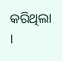କରିଥିଲା ।